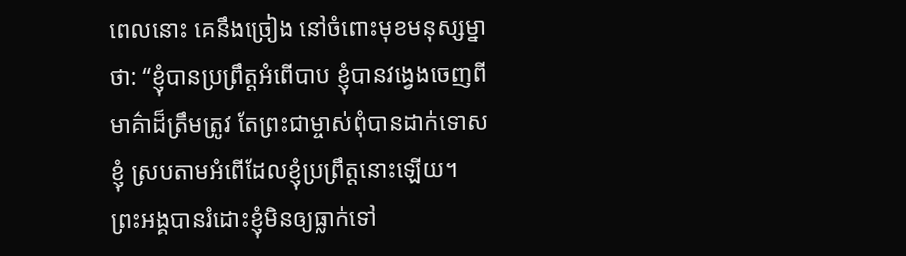ពេលនោះ គេនឹងច្រៀង នៅចំពោះមុខមនុស្សម្នាថា: “ខ្ញុំបានប្រព្រឹត្តអំពើបាប ខ្ញុំបានវង្វេងចេញពីមាគ៌ាដ៏ត្រឹមត្រូវ តែព្រះជាម្ចាស់ពុំបានដាក់ទោសខ្ញុំ ស្របតាមអំពើដែលខ្ញុំប្រព្រឹត្តនោះឡើយ។ ព្រះអង្គបានរំដោះខ្ញុំមិនឲ្យធ្លាក់ទៅ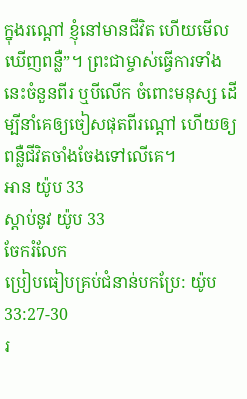ក្នុងរណ្ដៅ ខ្ញុំនៅមានជីវិត ហើយមើលឃើញពន្លឺ”។ ព្រះជាម្ចាស់ធ្វើការទាំងនេះចំនួនពីរ ឬបីលើក ចំពោះមនុស្ស ដើម្បីនាំគេឲ្យចៀសផុតពីរណ្ដៅ ហើយឲ្យពន្លឺជីវិតចាំងចែងទៅលើគេ។
អាន យ៉ូប 33
ស្ដាប់នូវ យ៉ូប 33
ចែករំលែក
ប្រៀបធៀបគ្រប់ជំនាន់បកប្រែ: យ៉ូប 33:27-30
រ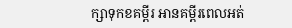ក្សាទុកខគម្ពីរ អានគម្ពីរពេលអត់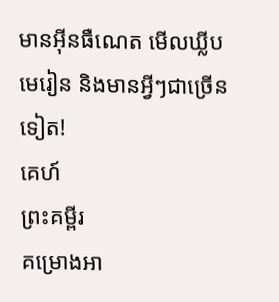មានអ៊ីនធឺណេត មើលឃ្លីបមេរៀន និងមានអ្វីៗជាច្រើនទៀត!
គេហ៍
ព្រះគម្ពីរ
គម្រោងអា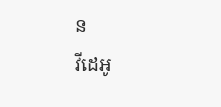ន
វីដេអូ